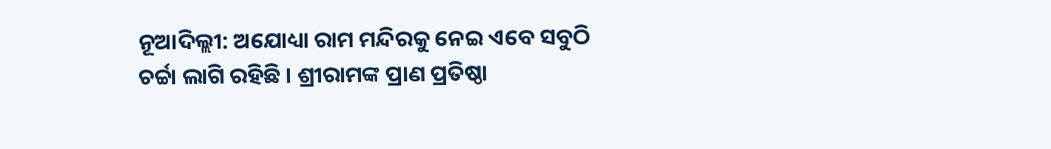ନୂଆଦିଲ୍ଲୀ: ଅଯୋଧ୍ୟା ରାମ ମନ୍ଦିରକୁ ନେଇ ଏବେ ସବୁଠି ଚର୍ଚ୍ଚା ଲାଗି ରହିଛି । ଶ୍ରୀରାମଙ୍କ ପ୍ରାଣ ପ୍ରତିଷ୍ଠା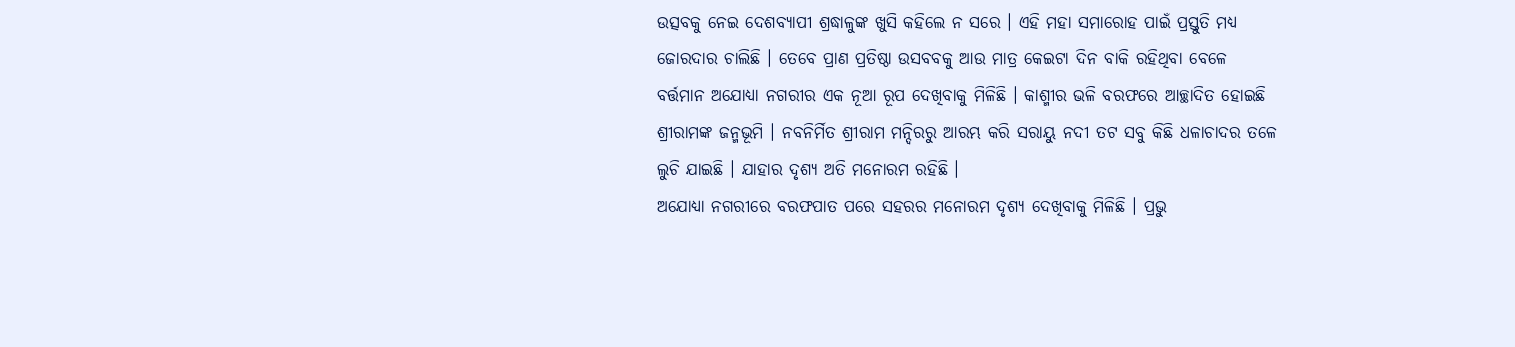ଉତ୍ସବକୁ ନେଇ ଦେଶବ୍ୟାପୀ ଶ୍ରଦ୍ଧାଳୁଙ୍କ ଖୁସି କହିଲେ ନ ସରେ । ଏହି ମହା ସମାରୋହ ପାଇଁ ପ୍ରସ୍ତୁତି ମଧ୍ୟ ଜୋରଦାର ଚାଲିଛି । ତେବେ ପ୍ରାଣ ପ୍ରତିଷ୍ଠା ଉସବବକୁ ଆଉ ମାତ୍ର କେଇଟା ଦିନ ବାକି ରହିଥିବା ବେଳେ ବର୍ତ୍ତମାନ ଅଯୋଧ୍ୟା ନଗରୀର ଏକ ନୂଆ ରୂପ ଦେଖିବାକୁ ମିଳିଛି । କାଶ୍ମୀର ଭଳି ବରଫରେ ଆଚ୍ଛାଦିତ ହୋଇଛି ଶ୍ରୀରାମଙ୍କ ଜନ୍ମଭୂମି । ନବନିର୍ମିତ ଶ୍ରୀରାମ ମନ୍ଦିରରୁ ଆରମ୍ଭ କରି ସରାୟୁ ନଦୀ ତଟ ସବୁ କିଛି ଧଳାଚାଦର ତଳେ ଲୁଚି ଯାଇଛି । ଯାହାର ଦୃଶ୍ୟ ଅତି ମନୋରମ ରହିଛି ।
ଅଯୋଧ୍ୟା ନଗରୀରେ ବରଫପାତ ପରେ ସହରର ମନୋରମ ଦୃଶ୍ୟ ଦେଖିବାକୁ ମିଳିଛି । ପ୍ରଭୁ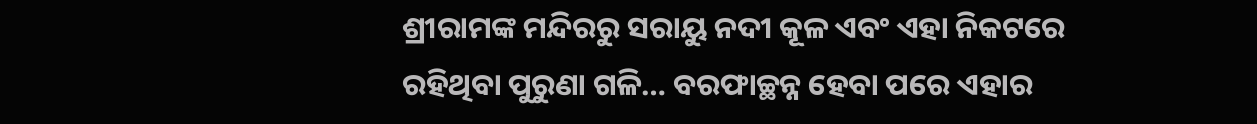ଶ୍ରୀରାମଙ୍କ ମନ୍ଦିରରୁ ସରାୟୁ ନଦୀ କୂଳ ଏବଂ ଏହା ନିକଟରେ ରହିଥିବା ପୁରୁଣା ଗଳି… ବରଫାଚ୍ଛନ୍ନ ହେବା ପରେ ଏହାର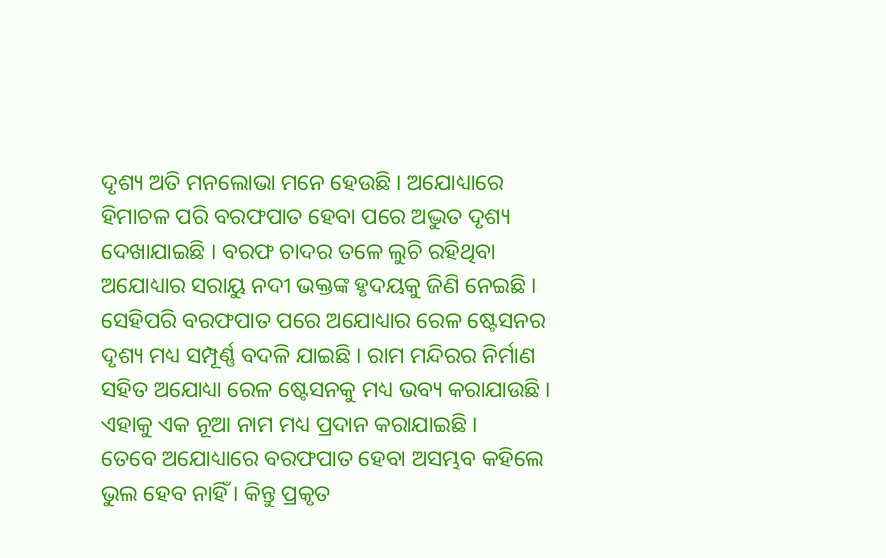ଦୃଶ୍ୟ ଅତି ମନଲୋଭା ମନେ ହେଉଛି । ଅଯୋଧ୍ୟାରେ ହିମାଚଳ ପରି ବରଫପାତ ହେବା ପରେ ଅଦ୍ଭୁତ ଦୃଶ୍ୟ ଦେଖାଯାଇଛି । ବରଫ ଚାଦର ତଳେ ଲୁଚି ରହିଥିବା ଅଯୋଧ୍ୟାର ସରାୟୁ ନଦୀ ଭକ୍ତଙ୍କ ହୃଦୟକୁ ଜିଣି ନେଇଛି । ସେହିପରି ବରଫପାତ ପରେ ଅଯୋଧ୍ୟାର ରେଳ ଷ୍ଟେସନର ଦୃଶ୍ୟ ମଧ୍ୟ ସମ୍ପୂର୍ଣ୍ଣ ବଦଳି ଯାଇଛି । ରାମ ମନ୍ଦିରର ନିର୍ମାଣ ସହିତ ଅଯୋଧ୍ୟା ରେଳ ଷ୍ଟେସନକୁ ମଧ୍ୟ ଭବ୍ୟ କରାଯାଉଛି । ଏହାକୁ ଏକ ନୂଆ ନାମ ମଧ୍ୟ ପ୍ରଦାନ କରାଯାଇଛି ।
ତେବେ ଅଯୋଧ୍ୟାରେ ବରଫପାତ ହେବା ଅସମ୍ଭବ କହିଲେ ଭୁଲ ହେବ ନାହିଁ । କିନ୍ତୁ ପ୍ରକୃତ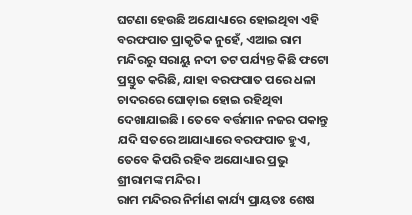ଘଟଣା ହେଉଛି ଅଯୋଧ୍ୟାରେ ହୋଇଥିବା ଏହି ବରଫପାତ ପ୍ରାକୃତିକ ନୁହେଁ, ଏଆଇ ରାମ ମନ୍ଦିରରୁ ସରାୟୁ ନଦୀ ତଟ ପର୍ଯ୍ୟନ୍ତ କିଛି ଫଟୋ ପ୍ରସ୍ତୁତ କରିଛି, ଯାହା ବରଫପାତ ପରେ ଧଳା ଚାଦରରେ ଘୋଡ଼ାଇ ହୋଇ ରହିଥିବା ଦେଖାଯାଇଛି । ତେବେ ବର୍ତ୍ତମାନ ନଜର ପକାନ୍ତୁ ଯଦି ସତରେ ଆଯାଧ୍ୟାରେ ବରଫପାତ ହୁଏ, ତେବେ କିପରି ରହିବ ଅଯୋଧ୍ୟାର ପ୍ରଭୁ ଶ୍ରୀରାମଙ୍କ ମନ୍ଦିର ।
ରାମ ମନ୍ଦିରର ନିର୍ମାଣ କାର୍ଯ୍ୟ ପ୍ରାୟତଃ ଶେଷ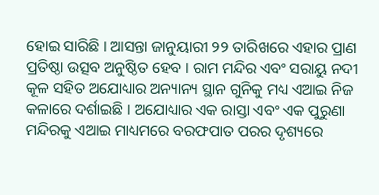ହୋଇ ସାରିଛି । ଆସନ୍ତା ଜାନୁୟାରୀ ୨୨ ତାରିଖରେ ଏହାର ପ୍ରାଣ ପ୍ରତିଷ୍ଠା ଉତ୍ସବ ଅନୁଷ୍ଠିତ ହେବ । ରାମ ମନ୍ଦିର ଏବଂ ସରାୟୁ ନଦୀ କୂଳ ସହିତ ଅଯୋଧ୍ୟାର ଅନ୍ୟାନ୍ୟ ସ୍ଥାନ ଗୁନିକୁ ମଧ୍ୟ ଏଆଇ ନିଜ କଳାରେ ଦର୍ଶାଇଛି । ଅଯୋଧ୍ୟାର ଏକ ରାସ୍ତା ଏବଂ ଏକ ପୁରୁଣା ମନ୍ଦିରକୁ ଏଆଇ ମାଧ୍ୟମରେ ବରଫପାତ ପରର ଦୃଶ୍ୟରେ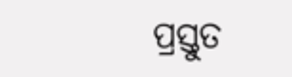ପ୍ରସ୍ତୁତ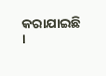କରାଯାଇଛି ।